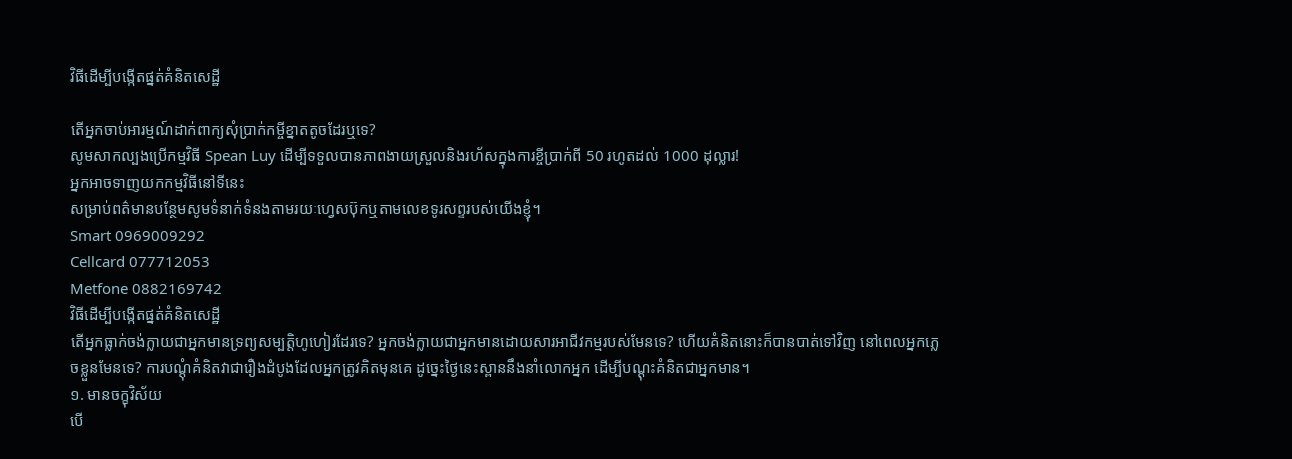វិធីដើម្បីបង្កើតផ្នត់គំនិតសេដ្ឋី

តើអ្នកចាប់អារម្មណ៍ដាក់ពាក្យសុំប្រាក់កម្ចីខ្នាតតូចដែរឬទេ?
សូមសាកល្បងប្រើកម្មវិធី Spean Luy ដើម្បីទទួលបានភាពងាយស្រួលនិងរហ័សក្នុងការខ្ចីប្រាក់ពី 50 រហូតដល់ 1000 ដុល្លារ!
អ្នកអាចទាញយកកម្មវិធីនៅទីនេះ
សម្រាប់ពត៌មានបន្ថែមសូមទំនាក់ទំនងតាមរយៈហ្វេសប៊ុកឬតាមលេខទូរសព្ទរបស់យើងខ្ញុំ។
Smart 0969009292
Cellcard 077712053
Metfone 0882169742
វិធីដើម្បីបង្កើតផ្នត់គំនិតសេដ្ឋី
តើអ្នកធ្លាក់ចង់ក្លាយជាអ្នកមានទ្រព្យសម្បត្តិហូហៀរដែរទេ? អ្នកចង់ក្លាយជាអ្នកមានដោយសារអាជីវកម្មរបស់មែនទេ? ហើយគំនិតនោះក៏បានបាត់ទៅវិញ នៅពេលអ្នកភ្លេចខ្លួនមែនទេ? ការបណ្ដុំគំនិតវាជារឿងដំបូងដែលអ្នកត្រូវគិតមុនគេ ដូច្នេះថ្ងៃនេះស្ពាននឹងនាំលោកអ្នក ដើម្បីបណ្ដុះគំនិតជាអ្នកមាន។
១. មានចក្ខុវិស័យ
បើ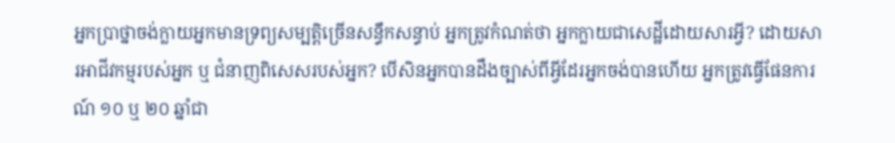អ្នកប្រាថ្នាចង់ក្លាយអ្នកមានទ្រព្យសម្បត្តិច្រើនសន្ធឹកសន្ធាប់ អ្នកត្រូវកំណត់ថា អ្នកក្លាយជាសេដ្ឋីដោយសារអ្វី? ដោយសារអាជីវកម្មរបស់អ្នក ឬ ជំនាញពិសេសរបស់អ្នក? បើសិនអ្នកបានដឹងច្បាស់ពីអ្វីដែរអ្នកចង់បានហើយ អ្នកត្រូវធ្វើផែនការណ៍ ១០ ឬ ២០ ឆ្នាំជា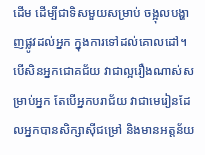ដើម ដើម្បីជាទិសមួយសម្រាប់ ចង្អុលបង្ហាញផ្លូវដល់អ្នក ក្នុងការទៅដល់គោលដៅ។ បើសិនអ្នកជោគជ័យ វាជាល្អរឿងណាស់សម្រាប់អ្នក តែបើអ្នកបរាជ័យ វាជាមេរៀនដែលអ្នកបានសិក្សាស៊ីជម្រៅ និងមានអត្តន័យ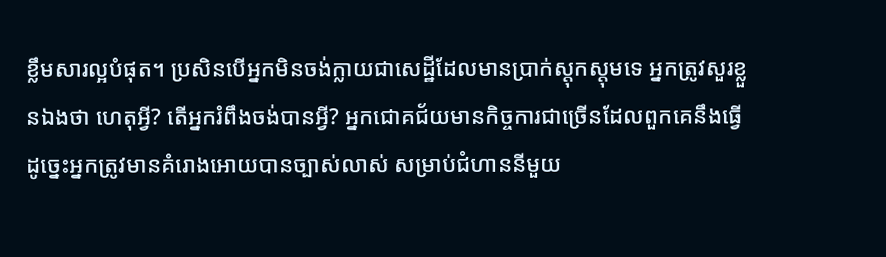ខ្លឹមសារល្អបំផុត។ ប្រសិនបើអ្នកមិនចង់ក្លាយជាសេដ្ឋីដែលមានប្រាក់ស្តុកស្តុមទេ អ្នកត្រូវសួរខ្លួនឯងថា ហេតុអ្វី? តើអ្នករំពឹងចង់បានអ្វី? អ្នកជោគជ័យមានកិច្ចការជាច្រើនដែលពួកគេនឹងធ្វើ ដូច្នេះអ្នកត្រូវមានគំរោងអោយបានច្បាស់លាស់ សម្រាប់ជំហាននីមួយ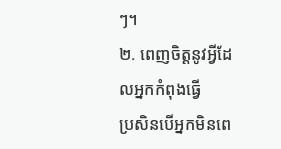ៗ។
២. ពេញចិត្តនូវអ្វីដែលអ្នកកំពុងធ្វើ
ប្រសិនបើអ្នកមិនពេ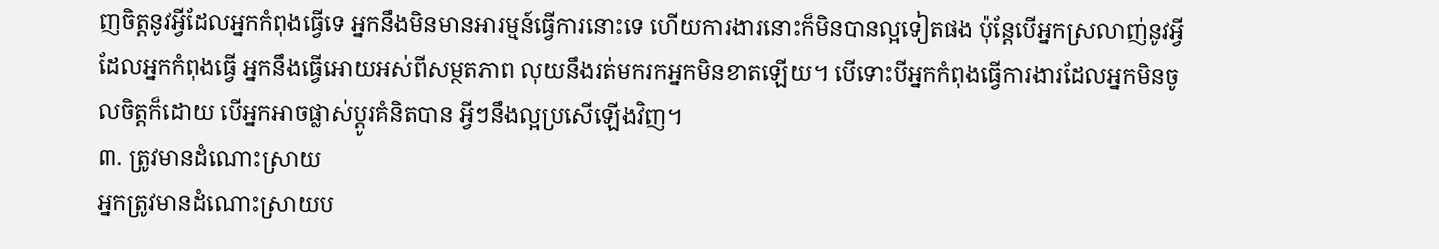ញចិត្តនូវអ្វីដែលអ្នកកំពុងធ្វើទេ អ្នកនឹងមិនមានអារម្មន៍ធ្វើការនោះទេ ហើយការងារនោះក៏មិនបានល្អទៀតផង ប៉ុន្តែបើអ្នកស្រលាញ់នូវអ្វីដែលអ្នកកំពុងធ្វើ អ្នកនឹងធ្វើអោយអស់ពីសម្ថតភាព លុយនឹងរត់មករកអ្នកមិនខាតឡើយ។ បើទោះបីអ្នកកំពុងធ្វើការងារដែលអ្នកមិនចូលចិត្តក៏ដោយ បើអ្នកអាចផ្លាស់ប្ដូរគំនិតបាន អ្វីៗនឹងល្អប្រសើឡើងវិញ។
៣. ត្រូវមានដំណោះស្រាយ
អ្នកត្រូវមានដំណោះស្រាយប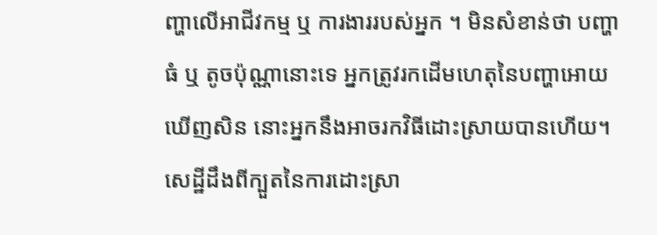ញ្ហាលើអាជីវកម្ម ឬ ការងាររបស់អ្នក ។ មិនសំខាន់ថា បញ្ហាធំ ឬ តូចប៉ុណ្ណានោះទេ អ្នកត្រូវរកដើមហេតុនៃបញ្ហាអោយឃើញសិន នោះអ្នកនឹងអាចរកវិធីដោះស្រាយបានហើយ។ សេដ្ឋីដឹងពីក្បួតនៃការដោះស្រា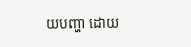យបញ្ហា ដោយ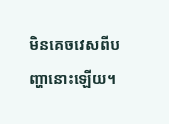មិនគេចវេសពីបញ្ហានោះឡើយ។